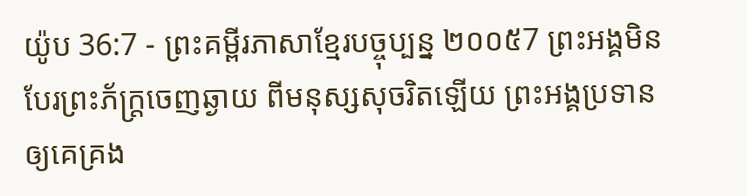យ៉ូប 36:7 - ព្រះគម្ពីរភាសាខ្មែរបច្ចុប្បន្ន ២០០៥7 ព្រះអង្គមិនបែរព្រះភ័ក្ត្រចេញឆ្ងាយ ពីមនុស្សសុចរិតឡើយ ព្រះអង្គប្រទានឲ្យគេគ្រង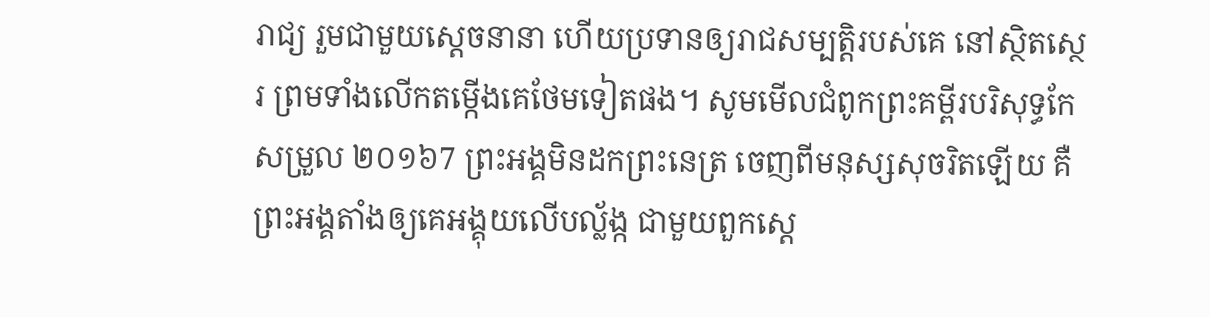រាជ្យ រួមជាមួយស្ដេចនានា ហើយប្រទានឲ្យរាជសម្បត្តិរបស់គេ នៅស្ថិតស្ថេរ ព្រមទាំងលើកតម្កើងគេថែមទៀតផង។ សូមមើលជំពូកព្រះគម្ពីរបរិសុទ្ធកែសម្រួល ២០១៦7 ព្រះអង្គមិនដកព្រះនេត្រ ចេញពីមនុស្សសុចរិតឡើយ គឺព្រះអង្គតាំងឲ្យគេអង្គុយលើបល្ល័ង្ក ជាមួយពួកស្តេ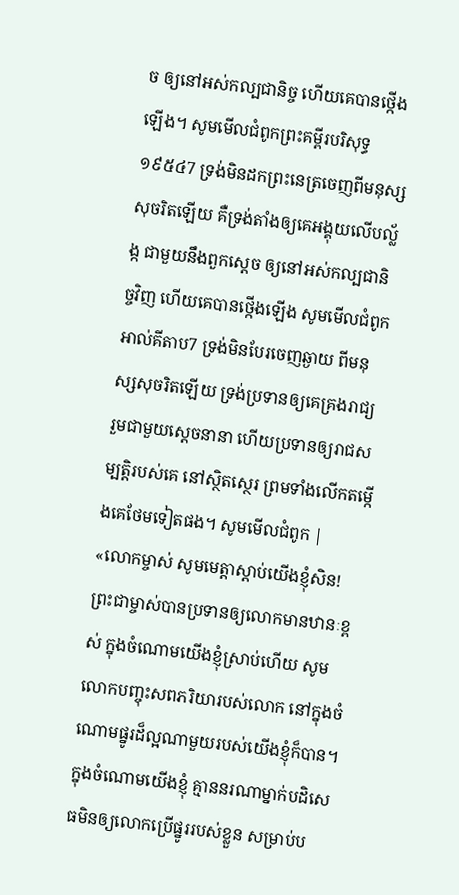ច ឲ្យនៅអស់កល្បជានិច្ច ហើយគេបានថ្កើងឡើង។ សូមមើលជំពូកព្រះគម្ពីរបរិសុទ្ធ ១៩៥៤7 ទ្រង់មិនដកព្រះនេត្រចេញពីមនុស្សសុចរិតឡើយ គឺទ្រង់តាំងឲ្យគេអង្គុយលើបល្ល័ង្ក ជាមួយនឹងពួកស្តេច ឲ្យនៅអស់កល្បជានិច្ចវិញ ហើយគេបានថ្កើងឡើង សូមមើលជំពូកអាល់គីតាប7 ទ្រង់មិនបែរចេញឆ្ងាយ ពីមនុស្សសុចរិតឡើយ ទ្រង់ប្រទានឲ្យគេគ្រងរាជ្យ រួមជាមួយស្ដេចនានា ហើយប្រទានឲ្យរាជសម្បត្តិរបស់គេ នៅស្ថិតស្ថេរ ព្រមទាំងលើកតម្កើងគេថែមទៀតផង។ សូមមើលជំពូក |
«លោកម្ចាស់ សូមមេត្តាស្ដាប់យើងខ្ញុំសិន! ព្រះជាម្ចាស់បានប្រទានឲ្យលោកមានឋានៈខ្ពស់ ក្នុងចំណោមយើងខ្ញុំស្រាប់ហើយ សូមលោកបញ្ចុះសពភរិយារបស់លោក នៅក្នុងចំណោមផ្នូរដ៏ល្អណាមួយរបស់យើងខ្ញុំក៏បាន។ ក្នុងចំណោមយើងខ្ញុំ គ្មាននរណាម្នាក់បដិសេធមិនឲ្យលោកប្រើផ្នូររបស់ខ្លួន សម្រាប់ប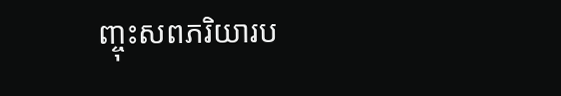ញ្ចុះសពភរិយារប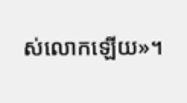ស់លោកឡើយ»។